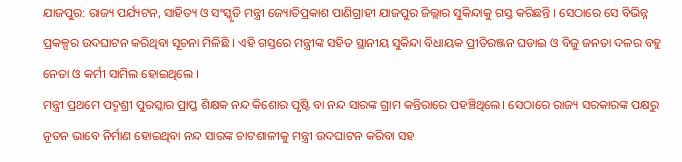ଯାଜପୁର: ରାଜ୍ୟ ପର୍ଯ୍ୟଟନ, ସାହିତ୍ୟ ଓ ସଂସ୍କୃତି ମନ୍ତ୍ରୀ ଜ୍ୟୋତିପ୍ରକାଶ ପାଣିଗ୍ରାହୀ ଯାଜପୁର ଜିଲ୍ଲାର ସୁକିନ୍ଦାକୁ ଗସ୍ତ କରିଛନ୍ତି । ସେଠାରେ ସେ ବିଭିନ୍ନ ପ୍ରକଳ୍ପର ଉଦଘାଟନ କରିଥିବା ସୂଚନା ମିଳିଛି । ଏହି ଗସ୍ତରେ ମନ୍ତ୍ରୀଙ୍କ ସହିତ ସ୍ଥାନୀୟ ସୁକିନ୍ଦା ବିଧାୟକ ପ୍ରୀତିରଞ୍ଜନ ଘଡାଇ ଓ ବିଜୁ ଜନତା ଦଳର ବହୁ ନେତା ଓ କର୍ମୀ ସାମିଲ ହୋଇଥିଲେ ।
ମନ୍ତ୍ରୀ ପ୍ରଥମେ ପଦ୍ମଶ୍ରୀ ପୁରସ୍କାର ପ୍ରାପ୍ତ ଶିକ୍ଷକ ନନ୍ଦ କିଶୋର ପୃଷ୍ଟି ବା ନନ୍ଦ ସାରଙ୍କ ଗ୍ରାମ କନ୍ତିରାରେ ପହଞ୍ଚିଥିଲେ। ସେଠାରେ ରାଜ୍ୟ ସରକାରଙ୍କ ପକ୍ଷରୁ ନୂତନ ଭାବେ ନିର୍ମାଣ ହୋଇଥିବା ନନ୍ଦ ସାରଙ୍କ ଚାଟଶାଳୀକୁ ମନ୍ତ୍ରୀ ଉଦଘାଟନ କରିବା ସହ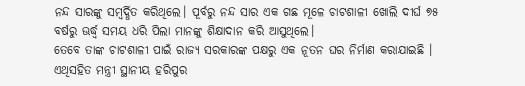ନନ୍ଦ ସାରଙ୍କୁ ସମ୍ବର୍ଦ୍ଧିତ କରିଥିଲେ। ପୂର୍ବରୁ ନନ୍ଦ ସାର ଏକ ଗଛ ମୂଳେ ଚାଟଶାଳୀ ଖୋଲି ଦୀର୍ଘ ୭୫ ବର୍ଷରୁ ଊର୍ଦ୍ଧ୍ବ ସମୟ ଧରି ପିଲା ମାନଙ୍କୁ ଶିକ୍ଷାଦାନ କରି ଆସୁଥିଲେ।
ତେବେ ତାଙ୍କ ଚାଟଶାଳୀ ପାଇଁ ରାଜ୍ୟ ସରକାରଙ୍କ ପକ୍ଷରୁ ଏକ ନୂତନ ଘର ନିର୍ମାଣ କରାଯାଇଛି । ଏଥିସହିତ ମନ୍ତ୍ରୀ ସ୍ଥାନୀୟ ହରିପୁର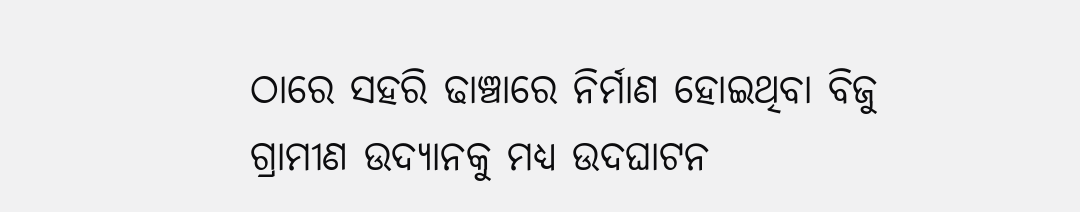ଠାରେ ସହରି ଢାଞ୍ଚାରେ ନିର୍ମାଣ ହୋଇଥିବା ବିଜୁ ଗ୍ରାମୀଣ ଉଦ୍ୟାନକୁ ମଧ୍ୟ ଉଦଘାଟନ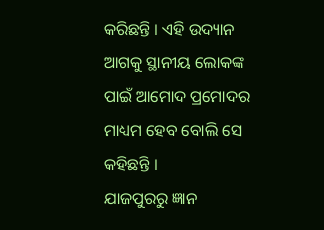କରିଛନ୍ତି । ଏହି ଉଦ୍ୟାନ ଆଗକୁ ସ୍ଥାନୀୟ ଲୋକଙ୍କ ପାଇଁ ଆମୋଦ ପ୍ରମୋଦର ମାଧ୍ୟମ ହେବ ବୋଲି ସେ କହିଛନ୍ତି ।
ଯାଜପୁରରୁ ଜ୍ଞାନ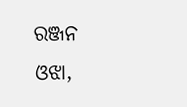ରଞ୍ଜନ ଓଝା,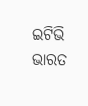ଇଟିଭି ଭାରତ